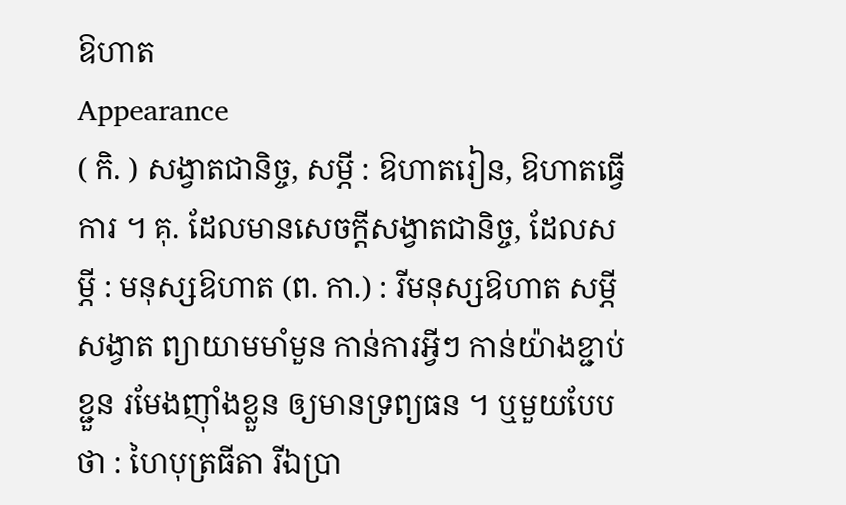ឱហាត
Appearance
( កិ. ) សង្វាតជានិច្ច, សម្ភី : ឱហាតរៀន, ឱហាតធ្វើការ ។ គុ. ដែលមានសេចក្ដីសង្វាតជានិច្ច, ដែលសម្ភី : មនុស្សឱហាត (ព. កា.) : រីមនុស្សឱហាត សម្ភីសង្វាត ព្យាយាមមាំមួន កាន់ការអ្វីៗ កាន់យ៉ាងខ្ជាប់ខ្ជួន រមែងញ៉ាំងខ្លួន ឲ្យមានទ្រព្យធន ។ ឬមួយបែបថា : ហៃបុត្រធីតា រីឯប្រា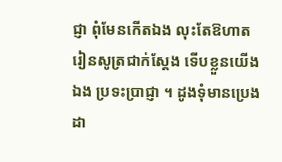ជ្ញា ពុំមែនកើតឯង លុះតែឱហាត រៀនសូត្រជាក់ស្តែង ទើបខ្លួនយើងឯង ប្រទះប្រាជ្ញា ។ ដូងទុំមានប្រេង ដា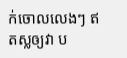ក់ចោលលេងៗ ឥតស្លឲ្យវា ប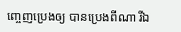ញ្ចេញប្រេងឲ្យ បានប្រេងពីណា រីឯ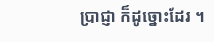ប្រាជ្ញា ក៏ដូច្នោះដែរ ។